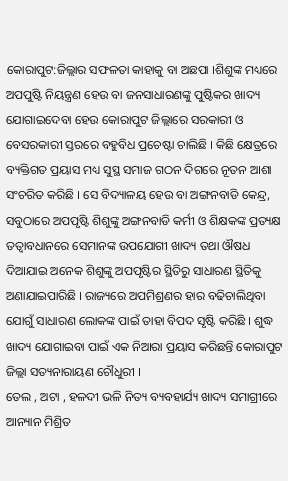କୋରାପୁଟ:ଜିଲ୍ଲାର ସଫଳତା କାହାକୁ ବା ଅଛପା ।ଶିଶୁଙ୍କ ମଧ୍ୟରେ ଅପପୁଷ୍ଟି ନିୟନ୍ତ୍ରଣ ହେଉ ବା ଜନସାଧାରଣଙ୍କୁ ପୁଷ୍ଟିକର ଖାଦ୍ୟ ଯୋଗାଇଦେବା ହେଉ କୋରାପୁଟ ଜିଲ୍ଲାରେ ସରକାରୀ ଓ ବେସରକାରୀ ସ୍ତରରେ ବହୁବିଧ ପ୍ରଚେଷ୍ଟା ଚାଲିଛି । କିଛି କ୍ଷେତ୍ରରେ ବ୍ୟକ୍ତିଗତ ପ୍ରୟାସ ମଧ୍ୟ ସୁସ୍ଥ ସମାଜ ଗଠନ ଦିଗରେ ନୂତନ ଆଶା ସଂଚରିତ କରିଛି । ସେ ବିଦ୍ୟାଳୟ ହେଉ ବା ଅଙ୍ଗନବାଡି କେନ୍ଦ୍ର, ସବୁଠାରେ ଅପପୃଷ୍ଟି ଶିଶୁଙ୍କୁ ଅଙ୍ଗନବାଡି କର୍ମୀ ଓ ଶିକ୍ଷକଙ୍କ ପ୍ରତ୍ୟକ୍ଷ ତତ୍ୱାବଧାନରେ ସେମାନଙ୍କ ଉପଯୋଗୀ ଖାଦ୍ୟ ତଥା ଔଷଧ ଦିଆଯାଇ ଅନେକ ଶିଶୁଙ୍କୁ ଅପପୃଷ୍ଟିର ସ୍ଥିତିରୁ ସାଧାରଣ ସ୍ଥିତିକୁ ଅଣାଯାଇପାରିଛି । ରାଜ୍ୟରେ ଅପମିଶ୍ରଣର ହାର ବଢିଚାଲିଥିବା ଯୋଗୁଁ ସାଧାରଣ ଲୋକଙ୍କ ପାଇଁ ତାହା ବିପଦ ସୃଷ୍ଟି କରିଛି । ଶୁଦ୍ଧ ଖାଦ୍ୟ ଯୋଗାଇବା ପାଇଁ ଏକ ନିଆରା ପ୍ରୟାସ କରିଛନ୍ତି କୋରାପୁଟ ଜିଲ୍ଲା ସତ୍ୟନାରାୟଣ ଚୌଧୁରୀ ।
ତେଲ , ଅଟା , ହଳଦୀ ଭଳି ନିତ୍ୟ ବ୍ୟବହାର୍ଯ୍ୟ ଖାଦ୍ୟ ସମାଗ୍ରୀରେ ଆନ୍ୟାନ ମିଶ୍ରିତ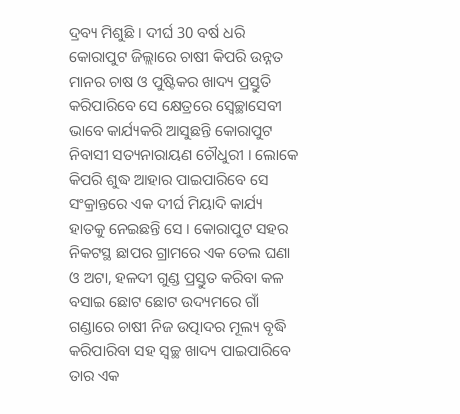ଦ୍ରବ୍ୟ ମିଶୁଛି । ଦୀର୍ଘ 30 ବର୍ଷ ଧରି କୋରାପୁଟ ଜିଲ୍ଲାରେ ଚାଷୀ କିପରି ଉନ୍ନତ ମାନର ଚାଷ ଓ ପୁଷ୍ଟିକର ଖାଦ୍ୟ ପ୍ରସ୍ତୁତି କରିପାରିବେ ସେ କ୍ଷେତ୍ରରେ ସ୍ବେଚ୍ଛାସେବୀ ଭାବେ କାର୍ଯ୍ୟକରି ଆସୁଛନ୍ତି କୋରାପୁଟ ନିବାସୀ ସତ୍ୟନାରାୟଣ ଚୌଧୁରୀ । ଲୋକେ କିପରି ଶୁଦ୍ଧ ଆହାର ପାଇପାରିବେ ସେ ସଂକ୍ରାନ୍ତରେ ଏକ ଦୀର୍ଘ ମିୟାଦି କାର୍ଯ୍ୟ ହାତକୁ ନେଇଛନ୍ତି ସେ । କୋରାପୁଟ ସହର ନିକଟସ୍ଥ ଛାପର ଗ୍ରାମରେ ଏକ ତେଲ ଘଣା ଓ ଅଟା, ହଳଦୀ ଗୁଣ୍ଡ ପ୍ରସ୍ତୁତ କରିବା କଳ ବସାଇ ଛୋଟ ଛୋଟ ଉଦ୍ୟମରେ ଗାଁ ଗଣ୍ଡାରେ ଚାଷୀ ନିଜ ଉତ୍ପାଦର ମୂଲ୍ୟ ବୃଦ୍ଧି କରିପାରିବା ସହ ସ୍ୱଚ୍ଛ ଖାଦ୍ୟ ପାଇପାରିବେ ତାର ଏକ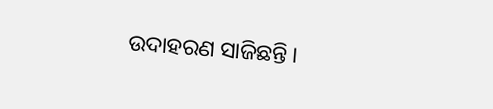ଉଦାହରଣ ସାଜିଛନ୍ତି ।